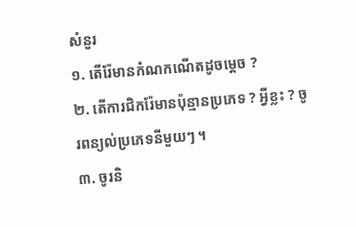សំនួរ
១. តើរ៉ែមានកំណកណើតដូចម្តេច ?
២. តើការជិករ៉ែមានប៉ុន្មានប្រភេទ ? អ្វីខ្លះ ? ចូរពន្យល់ប្រភេទនីមួយៗ ។
៣. ចូរនិ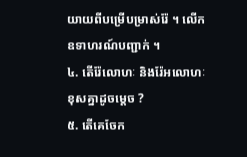យាយពីបម្រើបម្រាស់រ៉ែ ។ លើកឧទាហរណ៍បញ្ជាក់ ។
៤. តើរ៉ែលោហៈ និងរ៉ែអលោហៈខុសគ្នាដូចម្តេច ?
៥. តើគេចែក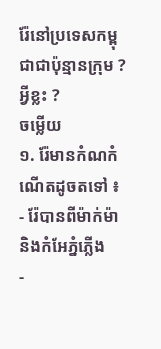រ៉ែនៅប្រទេសកម្ពុជាជាប៉ុន្មានក្រុម ? អ្វីខ្លះ ?
ចម្លើយ
១. រ៉ែមានកំណកំណើតដូចតទៅ ៖
- រ៉ែបានពីម៉ាក់ម៉ា និងកំអែភ្នំភ្លើង
-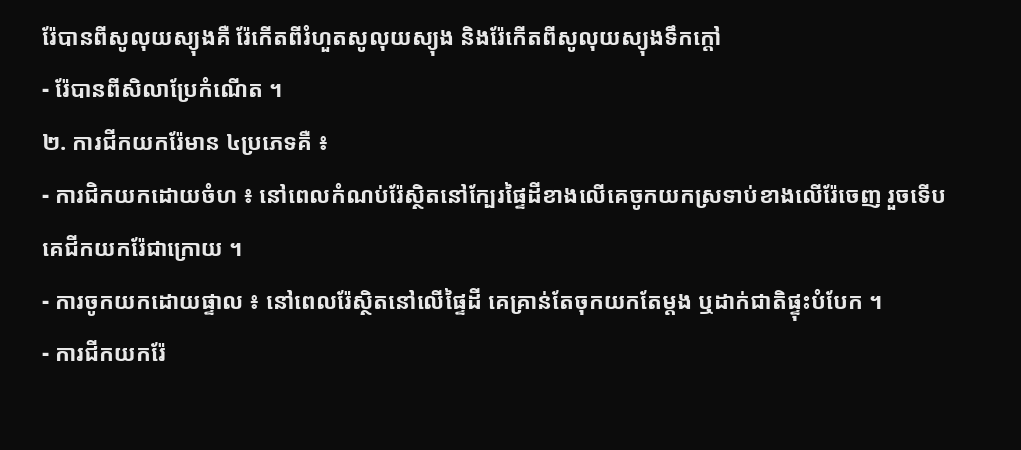រ៉ែបានពីសូលុយស្យុងគឺ រ៉ែកើតពីរំហួតសូលុយស្យុង និងរ៉ែកើតពីសូលុយស្យុងទឹកក្តៅ
- រ៉ែបានពីសិលាប្រែកំណើត ។
២. ការជីកយករ៉ែមាន ៤ប្រភេទគឺ ៖
- ការជិកយកដោយចំហ ៖ នៅពេលកំណប់រ៉ែស្ថិតនៅក្បែរផ្ទៃដីខាងលើគេចូកយកស្រទាប់ខាងលើរ៉ែចេញ រួចទើបគេជីកយករ៉ែជាក្រោយ ។
- ការចូកយកដោយផ្ទាល ៖ នៅពេលរ៉ែស្ថិតនៅលើផ្ទៃដី គេគ្រាន់តែចុកយកតែម្តង ឬដាក់ជាតិផ្ទុះបំបែក ។
- ការជីកយករ៉ែ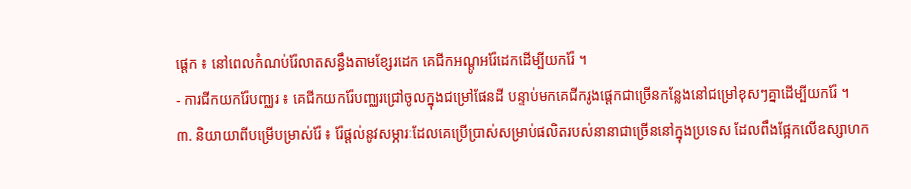ផ្តេក ៖ នៅពេលកំណប់រ៉ែលាតសន្ធឹងតាមខ្សែរដេក គេជីកអណ្តូអរ៉ែដេកដើម្បីយករ៉ែ ។
- ការជីកយករ៉ែបញ្ឈរ ៖ គេជីកយករ៉ែបញ្ឈរជ្រៅចូលក្នុងជម្រៅផែនដី បន្ទាប់មកគេជីករូងផ្តេកជាច្រើនកន្លែងនៅជម្រៅខុសៗគ្នាដើម្បីយករ៉ែ ។
៣. និយាយាពីបម្រើបម្រាស់រ៉ែ ៖ រ៉ែផ្តល់នូវសម្ភារៈដែលគេប្រើប្រាស់សម្រាប់ផលិតរបស់នានាជាច្រើននៅក្នុងប្រទេស ដែលពឹងផ្អែកលើឧស្សាហក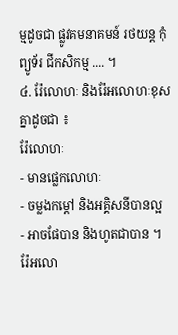ម្មដូចជា ផ្លូវគមនាគមន៍ រថយន្ត កុំព្យូទ័រ ជីកសិកម្ម .... ។
៤. រ៉ែលោហៈ និងរ៉ែអលោហៈខុសគ្នាដូចជា ៖
រ៉ែលោហៈ
- មានផ្លេកលោហៈ
- ចម្លងកម្តៅ និងអគ្គិសនីបានល្អ
- អាចផែបាន និងហូតជាបាន ។
រ៉ែអលោ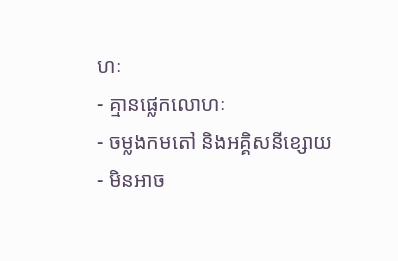ហៈ
- គ្មានផ្លេកលោហៈ
- ចម្លងកមតៅ និងអគ្គិសនីខ្សោយ
- មិនអាច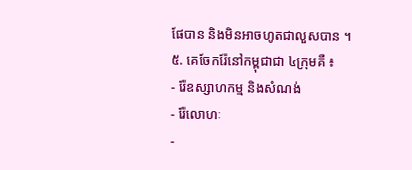ផែបាន និងមិនអាចហូតជាលួសបាន ។
៥. គេចែករ៉ែនៅកម្ពុជាជា ៤ក្រុមគឺ ៖
- រ៉ែឧស្សាហកម្ម និងសំណង់
- រ៉ែលោហៈ
-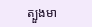ត្បួងមា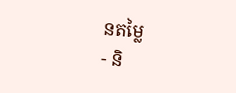នតម្លៃ
- និ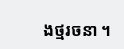ងថ្មរចនា ។